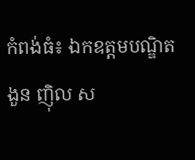កំពង់ធំ៖ ឯកឧត្តមបណ្ឌិត ងួន ញ៉ិល ស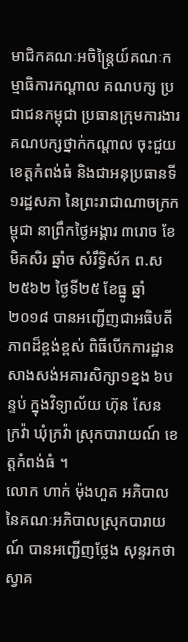មាជិកគណៈអចិន្ត្រៃយ៍គណៈកម្មាធិការកណ្តាល គណបក្ស ប្រជាជនកម្ពុជា ប្រធានក្រុមការងារគណបក្សថ្នាក់កណ្តាល ចុះជួយខេត្តកំពង់ធំ និងជាអនុប្រធានទី១រដ្ឋសភា នៃព្រះរាជាណាចក្រកម្ពុជា នាព្រឹកថ្ងៃអង្គារ ៣រោច ខែមិគសិរ ឆ្នាំច សំរឹទ្ធិស័ក ព.ស២៥៦២ ថ្ងៃទី២៥ ខែធ្នូ ឆ្នាំ២០១៨ បានអញ្ជើញជាអធិបតីភាពដ៏ខ្ពង់ខ្ពស់ ពិធីបើកការដ្ឋានសាងសង់អគារសិក្សា១ខ្នង ៦បន្ទប់ ក្នុងវិទ្យាល័យ ហ៊ុន សែន ក្រវ៉ា ឃុំក្រវ៉ា ស្រុកបារាយណ៍ ខេត្តកំពង់ធំ ។
លោក ហាក់ ម៉ុងហួត អភិបាលនៃគណៈអភិបាលស្រុកបារាយណ៍ បានអញ្ជើញថ្លែង សុន្ទរកថាស្វាគ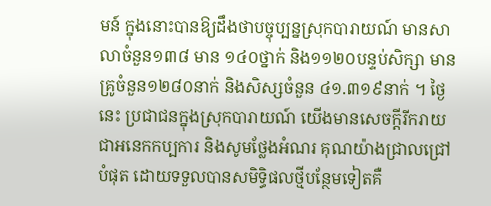មន៍ ក្នុងនោះបានឱ្យដឹងថាបច្ចុប្បន្នស្រុកបារាយណ៍ មានសាលាចំនួន១៣៨ មាន ១៤០ថ្នាក់ និង១១២០បន្ទប់សិក្សា មានគ្រូចំនួន១២៨០នាក់ និងសិស្សចំនួន ៤១.៣១៩នាក់ ។ ថ្ងៃនេះ ប្រជាជនក្នុងស្រុកបារាយណ៍ យើងមានសេចក្តីរីករាយជាអនេកកប្បការ និងសូមថ្លែងអំណរ គុណយ៉ាងជ្រាលជ្រៅបំផុត ដោយទទួលបានសមិទ្ធិផលថ្មីបន្ថែមទៀតគឺ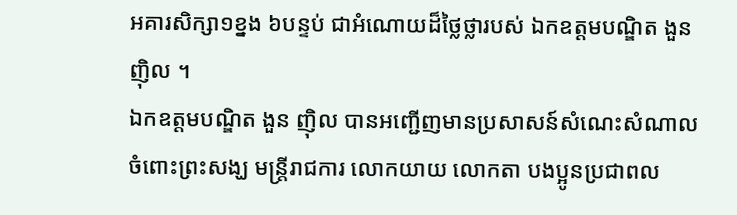អគារសិក្សា១ខ្នង ៦បន្ទប់ ជាអំណោយដ៏ថ្លៃថ្លារបស់ ឯកឧត្តមបណ្ឌិត ងួន ញ៉ិល ។
ឯកឧត្តមបណ្ឌិត ងួន ញ៉ិល បានអញ្ជើញមានប្រសាសន៍សំណេះសំណាលចំពោះព្រះសង្ឃ មន្ត្រីរាជការ លោកយាយ លោកតា បងប្អូនប្រជាពល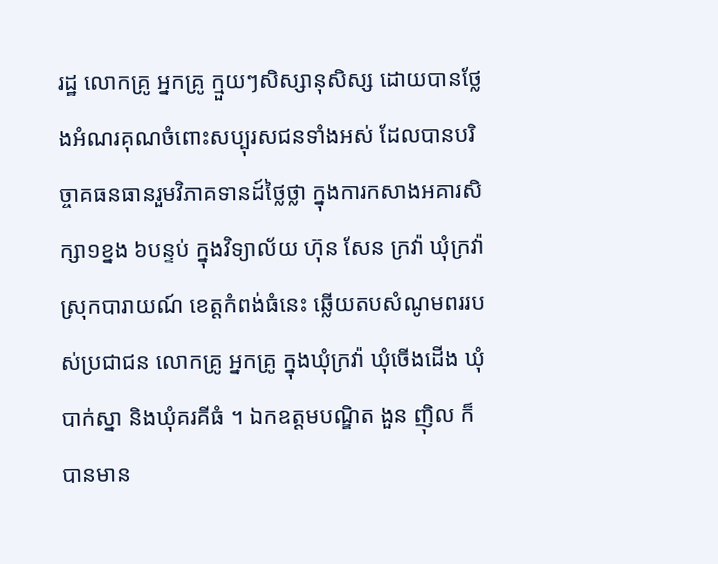រដ្ឋ លោកគ្រូ អ្នកគ្រូ ក្មួយៗសិស្សានុសិស្ស ដោយបានថ្លែងអំណរគុណចំពោះសប្បុរសជនទាំងអស់ ដែលបានបរិច្ចាគធនធានរួមវិភាគទានដ៍ថ្លៃថ្លា ក្នុងការកសាងអគារសិក្សា១ខ្នង ៦បន្ទប់ ក្នុងវិទ្យាល័យ ហ៊ុន សែន ក្រវ៉ា ឃុំក្រវ៉ា ស្រុកបារាយណ៍ ខេត្តកំពង់ធំនេះ ឆ្លើយតបសំណូមពររបស់ប្រជាជន លោកគ្រូ អ្នកគ្រូ ក្នុងឃុំក្រវ៉ា ឃុំចើងដើង ឃុំបាក់ស្នា និងឃុំគរគីធំ ។ ឯកឧត្តមបណ្ឌិត ងួន ញ៉ិល ក៏បានមាន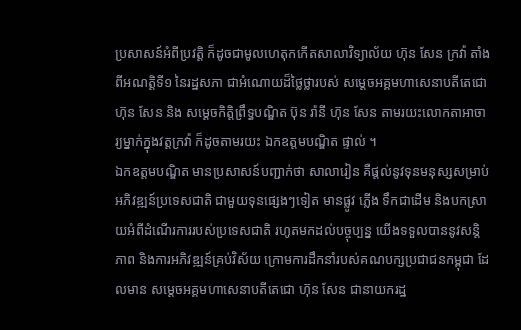ប្រសាសន៍អំពីប្រវត្តិ ក៏ដូចជាមូលហេតុកកើតសាលាវិទ្យាល័យ ហ៊ុន សែន ក្រវ៉ា តាំងពីអណត្តិទី១ នៃរដ្ឋសភា ជាអំណោយដ៏ថ្លៃថ្លារបស់ សម្តេចអគ្គមហាសេនាបតីតេជោ ហ៊ុន សែន និង សម្តេចកិត្តិព្រឹទ្ធបណ្ឌិត ប៊ុន រ៉ានី ហ៊ុន សែន តាមរយះលោកតាអាចារ្យម្នាក់ក្នុងវត្តក្រវ៉ា ក៏ដូចតាមរយះ ឯកឧត្តមបណ្ឌិត ផ្ទាល់ ។
ឯកឧត្តមបណ្ឌិត មានប្រសាសន៍បញ្ជាក់ថា សាលារៀន គឺផ្តល់នូវទុនមនុស្សសម្រាប់ អភិវឌ្ឍន៍ប្រទេសជាតិ ជាមួយទុនផ្សេងៗទៀត មានផ្លូវ ភ្លើង ទឹកជាដើម និងបកស្រាយអំពីដំណើរការរបស់ប្រទេសជាតិ រហូតមកដល់បច្ចុប្បន្ន យើងទទួលបាននូវសន្តិភាព និងការអភិវឌ្ឍន៍គ្រប់វិស័យ ក្រោមការដឹកនាំរបស់គណបក្សប្រជាជនកម្ពុជា ដែលមាន សម្តេចអគ្គមហាសេនាបតីតេជោ ហ៊ុន សែន ជានាយករដ្ឋ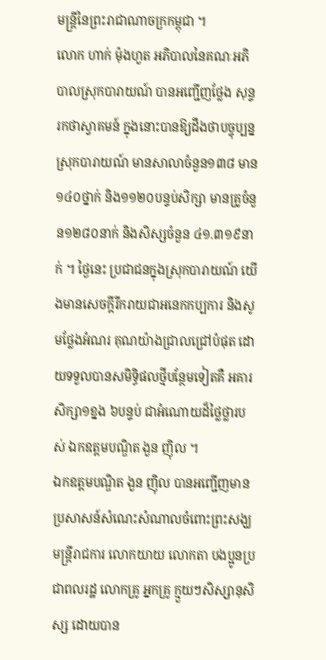មន្ត្រីនៃព្រះរាជាណាចក្រកម្ពុជា ។
លោក ហាក់ ម៉ុងហួត អភិបាលនៃគណៈអភិបាលស្រុកបារាយណ៍ បានអញ្ជើញថ្លែង សុន្ទរកថាស្វាគមន៍ ក្នុងនោះបានឱ្យដឹងថាបច្ចុប្បន្នស្រុកបារាយណ៍ មានសាលាចំនួន១៣៨ មាន ១៤០ថ្នាក់ និង១១២០បន្ទប់សិក្សា មានគ្រូចំនួន១២៨០នាក់ និងសិស្សចំនួន ៤១.៣១៩នាក់ ។ ថ្ងៃនេះ ប្រជាជនក្នុងស្រុកបារាយណ៍ យើងមានសេចក្តីរីករាយជាអនេកកប្បការ និងសូមថ្លែងអំណរ គុណយ៉ាងជ្រាលជ្រៅបំផុត ដោយទទួលបានសមិទ្ធិផលថ្មីបន្ថែមទៀតគឺ អគារសិក្សា១ខ្នង ៦បន្ទប់ ជាអំណោយដ៏ថ្លៃថ្លារបស់ ឯកឧត្តមបណ្ឌិត ងួន ញ៉ិល ។
ឯកឧត្តមបណ្ឌិត ងួន ញ៉ិល បានអញ្ជើញមានប្រសាសន៍សំណេះសំណាលចំពោះព្រះសង្ឃ មន្ត្រីរាជការ លោកយាយ លោកតា បងប្អូនប្រជាពលរដ្ឋ លោកគ្រូ អ្នកគ្រូ ក្មួយៗសិស្សានុសិស្ស ដោយបាន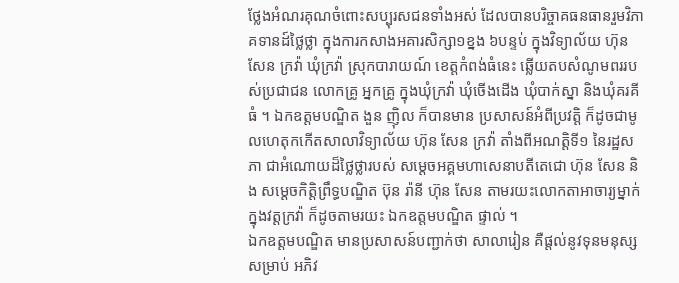ថ្លែងអំណរគុណចំពោះសប្បុរសជនទាំងអស់ ដែលបានបរិច្ចាគធនធានរួមវិភាគទានដ៍ថ្លៃថ្លា ក្នុងការកសាងអគារសិក្សា១ខ្នង ៦បន្ទប់ ក្នុងវិទ្យាល័យ ហ៊ុន សែន ក្រវ៉ា ឃុំក្រវ៉ា ស្រុកបារាយណ៍ ខេត្តកំពង់ធំនេះ ឆ្លើយតបសំណូមពររបស់ប្រជាជន លោកគ្រូ អ្នកគ្រូ ក្នុងឃុំក្រវ៉ា ឃុំចើងដើង ឃុំបាក់ស្នា និងឃុំគរគីធំ ។ ឯកឧត្តមបណ្ឌិត ងួន ញ៉ិល ក៏បានមាន ប្រសាសន៍អំពីប្រវត្តិ ក៏ដូចជាមូលហេតុកកើតសាលាវិទ្យាល័យ ហ៊ុន សែន ក្រវ៉ា តាំងពីអណត្តិទី១ នៃរដ្ឋសភា ជាអំណោយដ៏ថ្លៃថ្លារបស់ សម្តេចអគ្គមហាសេនាបតីតេជោ ហ៊ុន សែន និង សម្តេចកិត្តិព្រឹទ្ធបណ្ឌិត ប៊ុន រ៉ានី ហ៊ុន សែន តាមរយះលោកតាអាចារ្យម្នាក់ក្នុងវត្តក្រវ៉ា ក៏ដូចតាមរយះ ឯកឧត្តមបណ្ឌិត ផ្ទាល់ ។
ឯកឧត្តមបណ្ឌិត មានប្រសាសន៍បញ្ជាក់ថា សាលារៀន គឺផ្តល់នូវទុនមនុស្សសម្រាប់ អភិវ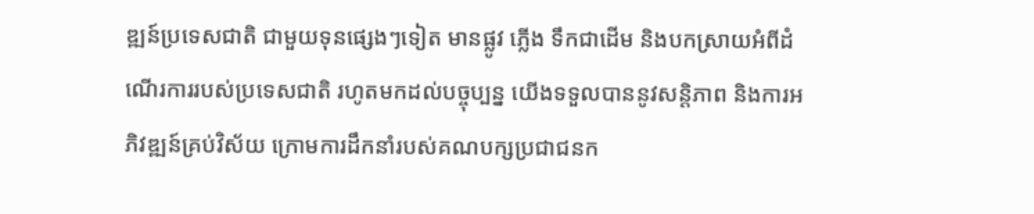ឌ្ឍន៍ប្រទេសជាតិ ជាមួយទុនផ្សេងៗទៀត មានផ្លូវ ភ្លើង ទឹកជាដើម និងបកស្រាយអំពីដំណើរការរបស់ប្រទេសជាតិ រហូតមកដល់បច្ចុប្បន្ន យើងទទួលបាននូវសន្តិភាព និងការអភិវឌ្ឍន៍គ្រប់វិស័យ ក្រោមការដឹកនាំរបស់គណបក្សប្រជាជនក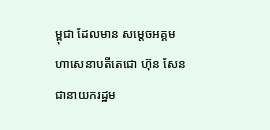ម្ពុជា ដែលមាន សម្តេចអគ្គមហាសេនាបតីតេជោ ហ៊ុន សែន ជានាយករដ្ឋម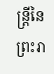ន្ត្រីនៃព្រះរា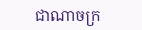ជាណាចក្រ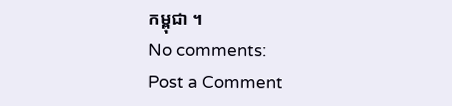កម្ពុជា ។
No comments:
Post a Comment